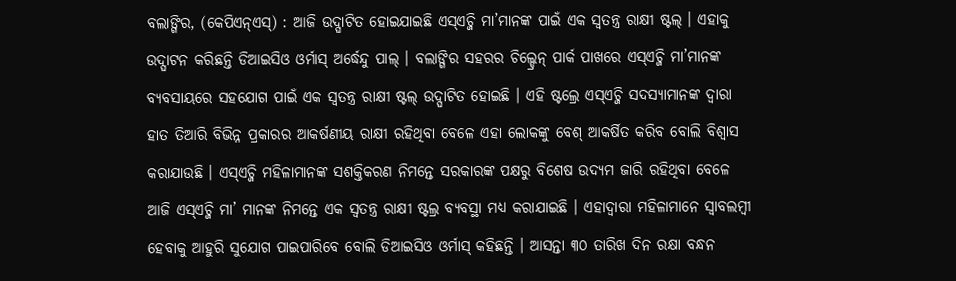ବଲାଙ୍ଗିର, (କେପିଏନ୍ଏସ୍) : ଆଜି ଉଦ୍ଘାଟିତ ହୋଇଯାଇଛି ଏସ୍ଏଚ୍ଜି ମା’ମାନଙ୍କ ପାଇଁ ଏକ ସ୍ୱତନ୍ତ୍ର ରାକ୍ଷୀ ଷ୍ଟଲ୍ । ଏହାକୁ ଉଦ୍ଘାଟନ କରିଛନ୍ତି ଡିଆଇସିଓ ଓର୍ମାସ୍ ଅର୍ଦ୍ଧେନ୍ଦୁ ପାଲ୍ । ବଲାଙ୍ଗିର ସହରର ଚିଲ୍ଡ୍ରେନ୍ ପାର୍କ ପାଖରେ ଏସ୍ଏଚ୍ଜି ମା’ମାନଙ୍କ ବ୍ୟବସାୟରେ ସହଯୋଗ ପାଇଁ ଏକ ସ୍ୱତନ୍ତ୍ର ରାକ୍ଷୀ ଷ୍ଟଲ୍ ଉଦ୍ଘାଟିତ ହୋଇଛି । ଏହି ଷ୍ଟଲ୍ରେ ଏସ୍ଏଚ୍ଜି ସଦସ୍ୟାମାନଙ୍କ ଦ୍ୱାରା ହାତ ତିଆରି ବିଭିନ୍ନ ପ୍ରକାରର ଆକର୍ଷଣୀୟ ରାକ୍ଷୀ ରହିଥିବା ବେଳେ ଏହା ଲୋକଙ୍କୁ ବେଶ୍ ଆକର୍ଷିତ କରିବ ବୋଲି ବିଶ୍ୱାସ କରାଯାଉଛି । ଏସ୍ଏଚ୍ଜି ମହିଳାମାନଙ୍କ ସଶକ୍ତିକରଣ ନିମନ୍ତେ ସରକାରଙ୍କ ପକ୍ଷରୁ ବିଶେଷ ଉଦ୍ୟମ ଜାରି ରହିଥିବା ବେଳେ ଆଜି ଏସ୍ଏଚ୍ଜି ମା’ ମାନଙ୍କ ନିମନ୍ତେ ଏକ ସ୍ୱତନ୍ତ୍ର ରାକ୍ଷୀ ଷ୍ଟଲ୍ର ବ୍ୟବସ୍ଥା ମଧ୍ୟ କରାଯାଇଛି । ଏହାଦ୍ୱାରା ମହିଳାମାନେ ସ୍ୱାବଲମ୍ବୀ ହେବାକୁ ଆହୁରି ସୁଯୋଗ ପାଇପାରିବେ ବୋଲି ଡିଆଇସିଓ ଓର୍ମାସ୍ କହିଛନ୍ତି । ଆସନ୍ତା ୩୦ ତାରିଖ ଦିନ ରକ୍ଷା ବନ୍ଧନ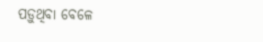ପଡ଼ୁଥିବା ବେଳେ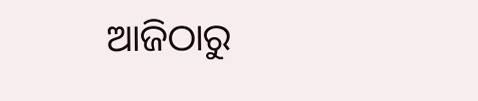ଆଜିଠାରୁ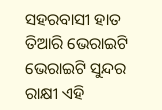ସହରବାସୀ ହାତ ତିଆରି ଭେରାଇଟି ଭେରାଇଟି ସୁନ୍ଦର ରାକ୍ଷୀ ଏହି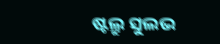ଷ୍ଟଲ୍ରୁ ସୁଲଭ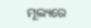ମୂଲ୍ୟରେ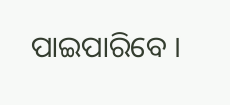ପାଇପାରିବେ ।